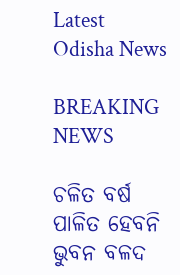Latest Odisha News

BREAKING NEWS

ଚଳିତ ବର୍ଷ ପାଳିତ ହେବନି ଭୁବନ ବଳଦ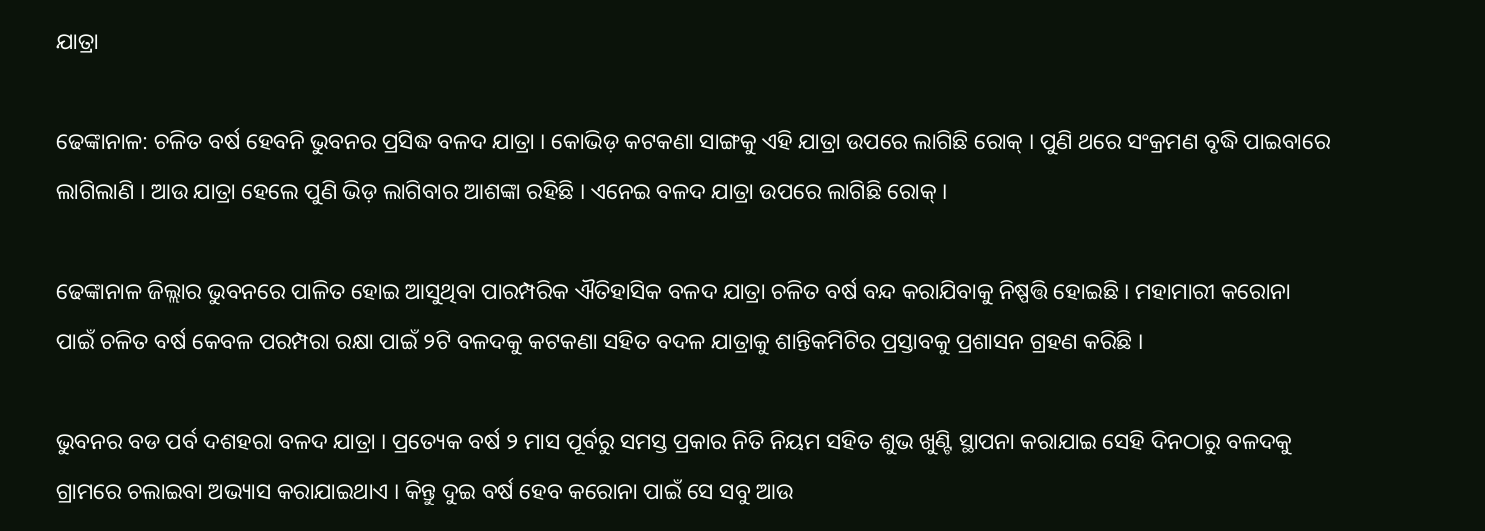ଯାତ୍ରା

ଢେଙ୍କାନାଳ: ଚଳିତ ବର୍ଷ ହେବନି ଭୁବନର ପ୍ରସିଦ୍ଧ ବଳଦ ଯାତ୍ରା । କୋଭିଡ଼ କଟକଣା ସାଙ୍ଗକୁ ଏହି ଯାତ୍ରା ଉପରେ ଲାଗିଛି ରୋକ୍ । ପୁଣି ଥରେ ସଂକ୍ରମଣ ବୃଦ୍ଧି ପାଇବାରେ ଲାଗିଲାଣି । ଆଉ ଯାତ୍ରା ହେଲେ ପୁଣି ଭିଡ଼ ଲାଗିବାର ଆଶଙ୍କା ରହିଛି । ଏନେଇ ବଳଦ ଯାତ୍ରା ଉପରେ ଲାଗିଛି ରୋକ୍ ।

ଢେଙ୍କାନାଳ ଜିଲ୍ଲାର ଭୁବନରେ ପାଳିତ ହୋଇ ଆସୁଥିବା ପାରମ୍ପରିକ ଐତିହାସିକ ବଳଦ ଯାତ୍ରା ଚଳିତ ବର୍ଷ ବନ୍ଦ କରାଯିବାକୁ ନିଷ୍ପତ୍ତି ହୋଇଛି । ମହାମାରୀ କରୋନା ପାଇଁ ଚଳିତ ବର୍ଷ କେବଳ ପରମ୍ପରା ରକ୍ଷା ପାଇଁ ୨ଟି ବଳଦକୁ କଟକଣା ସହିତ ବଦଳ ଯାତ୍ରାକୁ ଶାନ୍ତିକମିଟିର ପ୍ରସ୍ତାବକୁ ପ୍ରଶାସନ ଗ୍ରହଣ କରିଛି ।

ଭୁବନର ବଡ ପର୍ବ ଦଶହରା ବଳଦ ଯାତ୍ରା । ପ୍ରତ୍ୟେକ ବର୍ଷ ୨ ମାସ ପୂର୍ବରୁ ସମସ୍ତ ପ୍ରକାର ନିତି ନିୟମ ସହିତ ଶୁଭ ଖୁଣ୍ଟି ସ୍ଥାପନା କରାଯାଇ ସେହି ଦିନଠାରୁ ବଳଦକୁ ଗ୍ରାମରେ ଚଲାଇବା ଅଭ୍ୟାସ କରାଯାଇଥାଏ । କିନ୍ତୁ ଦୁଇ ବର୍ଷ ହେବ କରୋନା ପାଇଁ ସେ ସବୁ ଆଉ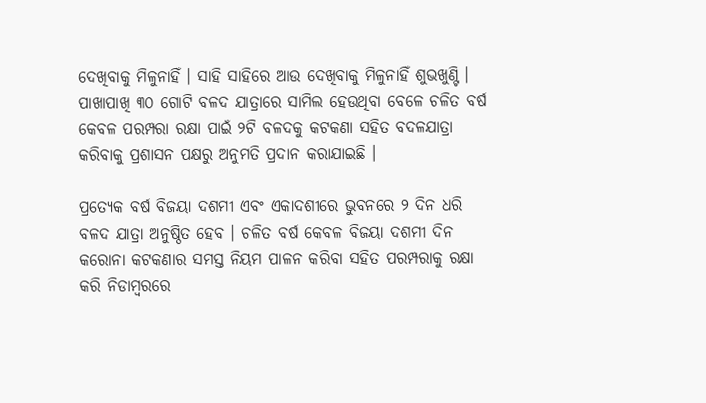ଦେଖିବାକୁ ମିଳୁନାହିଁ । ସାହି ସାହିରେ ଆଉ ଦେଖିବାକୁ ମିଳୁନାହିଁ ଶୁଭଖୁଣ୍ଟି । ପାଖାପାଖି ୩୦ ଗୋଟି ବଳଦ ଯାତ୍ରାରେ ସାମିଲ ହେଉଥିବା ବେଳେ ଚଳିତ ବର୍ଷ କେବଳ ପରମ୍ପରା ରକ୍ଷା ପାଇଁ ୨ଟି ବଳଦକୁ କଟକଣା ସହିତ ବଦଳଯାତ୍ରା କରିବାକୁ ପ୍ରଶାସନ ପକ୍ଷରୁ ଅନୁମତି ପ୍ରଦାନ କରାଯାଇଛି ।

ପ୍ରତ୍ୟେକ ବର୍ଷ ବିଜୟା ଦଶମୀ ଏବଂ ଏକାଦଶୀରେ ଭୁବନରେ ୨ ଦିନ ଧରି ବଳଦ ଯାତ୍ରା ଅନୁଷ୍ଠିତ ହେବ । ଚଳିତ ବର୍ଷ କେବଳ ବିଜୟା ଦଶମୀ ଦିନ କରୋନା କଟକଣାର ସମସ୍ତ ନିୟମ ପାଳନ କରିବା ସହିତ ପରମ୍ପରାକୁ ରକ୍ଷା କରି ନିଡାମ୍ବରରେ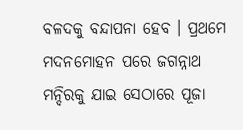ବଳଦକୁ ବନ୍ଦାପନା ହେବ । ପ୍ରଥମେ ମଦନମୋହନ ପରେ ଜଗନ୍ନାଥ ମନ୍ଦିରକୁ ଯାଇ ସେଠାରେ ପୂଜା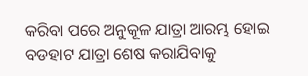କରିବା ପରେ ଅନୁକୂଳ ଯାତ୍ରା ଆରମ୍ଭ ହୋଇ ବଡହାଟ ଯାତ୍ରା ଶେଷ କରାଯିବାକୁ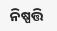ନିଷ୍ପତ୍ତି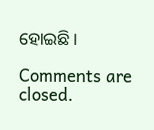ହୋଇଛି।

Comments are closed.